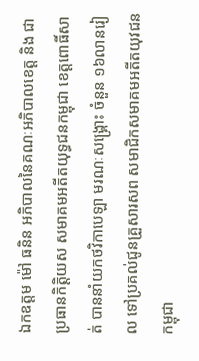ឯកឧត្តម ម៉ៅ ធនិន អភិបាលនៃគណៈអភិបាលខេត្ត និង ជាប្រធានកិត្តិយស សមាគមអតីតយុទ្ធជនកម្ពុជា ខេត្តពោធិ៍សាត់ បាននាំយកថវិកាបេឡា មរណៈសង្គ្រោះ ចំនួន ១៦លានរៀល ទៅប្រគល់ជូនគ្រួសារសព សមាជិកសមាគមអតីតយុវជនកម្ពុជា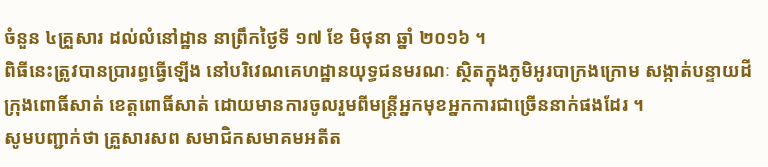ចំនួន ៤គ្រួសារ ដល់លំនៅដ្ឋាន នាព្រឹកថ្ងៃទី ១៧ ខែ មិថុនា ឆ្នាំ ២០១៦ ។
ពិធីនេះត្រូវបានប្រារព្ធធ្វើឡើង នៅបរិវេណគេហដ្ឋានយុទ្ធជនមរណៈ ស្ថិតក្នុងភូមិអូរបាក្រងក្រោម សង្កាត់បន្ទាយដី ក្រុងពោធិ៍សាត់ ខេត្តពោធិ៍សាត់ ដោយមានការចូលរួមពីមន្ត្រីអ្នកមុខអ្នកការជាច្រើននាក់ផងដែរ ។
សូមបញ្ជាក់ថា គ្រួសារសព សមាជិកសមាគមអតីត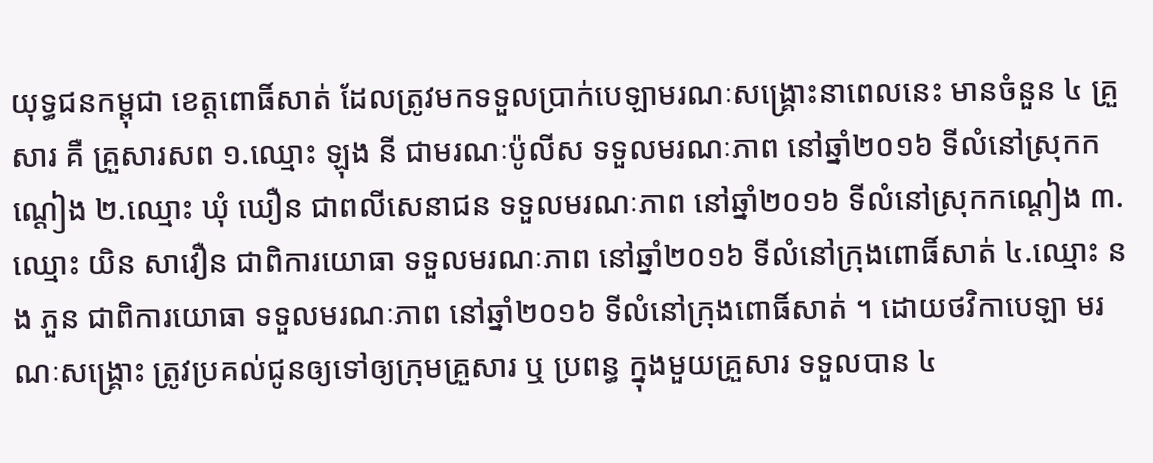យុទ្ធជនកម្ពុជា ខេត្តពោធិ៍សាត់ ដែលត្រូវមកទទួលប្រាក់បេឡាមរណៈសង្រ្គោះនាពេលនេះ មានចំនួន ៤ គ្រួសារ គឺ គ្រួសារសព ១.ឈ្មោះ ឡុង នី ជាមរណៈប៉ូលីស ទទួលមរណៈភាព នៅឆ្នាំ២០១៦ ទីលំនៅស្រុកកណ្តៀង ២.ឈ្មោះ ឃុំ ឃឿន ជាពលីសេនាជន ទទួលមរណៈភាព នៅឆ្នាំ២០១៦ ទីលំនៅស្រុកកណ្តៀង ៣.ឈ្មោះ យិន សាវឿន ជាពិការយោធា ទទួលមរណៈភាព នៅឆ្នាំ២០១៦ ទីលំនៅក្រុងពោធិ៍សាត់ ៤.ឈ្មោះ នង ភួន ជាពិការយោធា ទទួលមរណៈភាព នៅឆ្នាំ២០១៦ ទីលំនៅក្រុងពោធិ៍សាត់ ។ ដោយថវិកាបេឡា មរណៈសង្រ្គោះ ត្រូវប្រគល់ជូនឲ្យទៅឲ្យក្រុមគ្រួសារ ឬ ប្រពន្ធ ក្នុងមួយគ្រួសារ ទទួលបាន ៤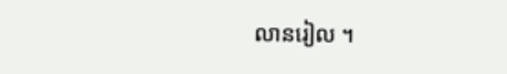លានរៀល ។